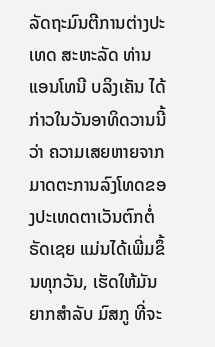ລັດຖະມົນຕີການຕ່າງປະເທດ ສະຫະລັດ ທ່ານ ແອນໂທນີ ບລິງເຄັນ ໄດ້ກ່າວໃນວັນອາທິດວານນີ້ວ່າ ຄວາມເສຍຫາຍຈາກມາດຕະການລົງໂທດຂອງປະເທດຕາເວັນຕົກຕໍ່ ຣັດເຊຍ ແມ່ນໄດ້ເພີ່ມຂຶ້ນທຸກວັນ, ເຮັດໃຫ້ມັນຍາກສຳລັບ ມົສກູ ທີ່ຈະ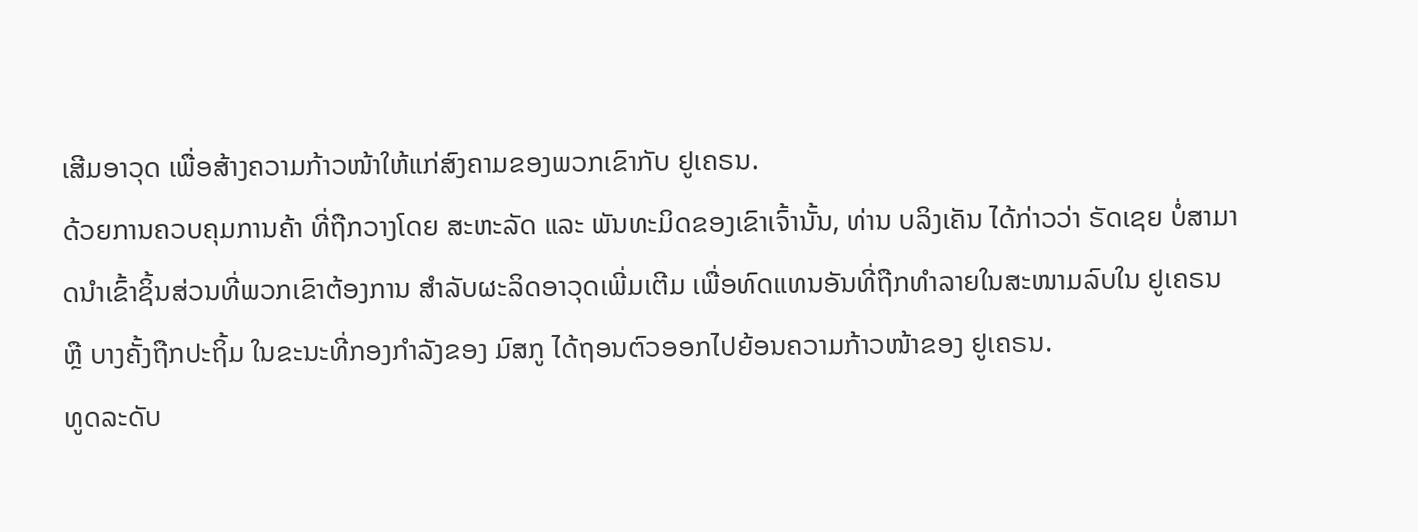ເສີມອາວຸດ ເພື່ອສ້າງຄວາມກ້າວໜ້າໃຫ້ແກ່ສົງຄາມຂອງພວກເຂົາກັບ ຢູເຄຣນ.
ດ້ວຍການຄວບຄຸມການຄ້າ ທີ່ຖືກວາງໂດຍ ສະຫະລັດ ແລະ ພັນທະມິດຂອງເຂົາເຈົ້ານັ້ນ, ທ່ານ ບລິງເຄັນ ໄດ້ກ່າວວ່າ ຣັດເຊຍ ບໍ່ສາມາດນຳເຂົ້າຊິ້ນສ່ວນທີ່ພວກເຂົາຕ້ອງການ ສຳລັບຜະລິດອາວຸດເພີ່ມເຕີມ ເພື່ອທົດແທນອັນທີ່ຖືກທຳລາຍໃນສະໜາມລົບໃນ ຢູເຄຣນ ຫຼື ບາງຄັ້ງຖືກປະຖິ້ມ ໃນຂະນະທີ່ກອງກຳລັງຂອງ ມົສກູ ໄດ້ຖອນຕົວອອກໄປຍ້ອນຄວາມກ້າວໜ້າຂອງ ຢູເຄຣນ.
ທູດລະດັບ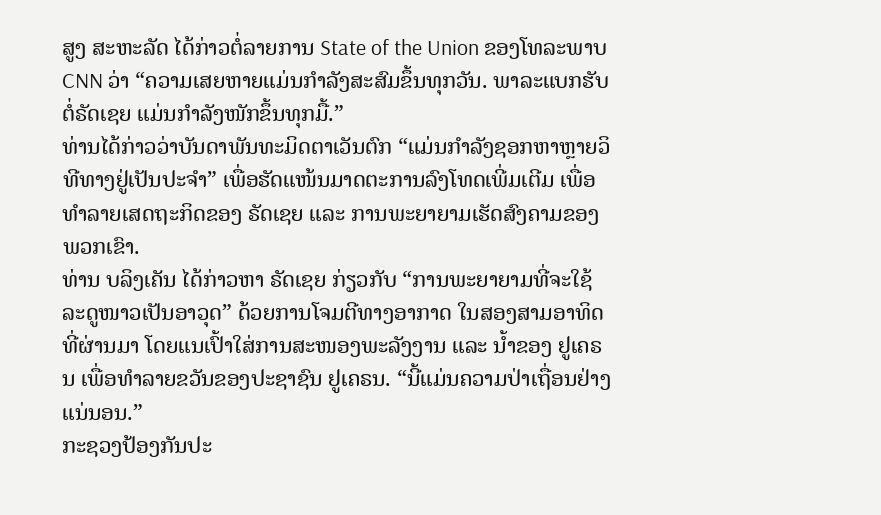ສູງ ສະຫະລັດ ໄດ້ກ່າວຕໍ່ລາຍການ State of the Union ຂອງໂທລະພາບ CNN ວ່າ “ຄວາມເສຍຫາຍແມ່ນກຳລັງສະສົມຂຶ້ນທຸກວັນ. ພາລະແບກຮັບຕໍ່ຣັດເຊຍ ແມ່ນກຳລັງໜັກຂຶ້ນທຸກມື້.”
ທ່ານໄດ້ກ່າວວ່າບັນດາພັນທະມິດຕາເວັນຕົກ “ແມ່ນກຳລັງຊອກຫາຫຼາຍວິທີທາງຢູ່ເປັນປະຈຳ” ເພື່ອຮັດແໜ້ນມາດຕະການລົງໂທດເພີ່ມເຕີມ ເພື່ອທຳລາຍເສດຖະກິດຂອງ ຣັດເຊຍ ແລະ ການພະຍາຍາມເຮັດສົງຄາມຂອງພວກເຂົາ.
ທ່ານ ບລິງເຄັນ ໄດ້ກ່າວຫາ ຣັດເຊຍ ກ່ຽວກັບ “ການພະຍາຍາມທີ່ຈະໃຊ້ລະດູໜາວເປັນອາວຸດ” ດ້ວຍການໂຈມຕີທາງອາກາດ ໃນສອງສາມອາທິດທີ່ຜ່ານມາ ໂດຍແນເປົ້າໃສ່ການສະໜອງພະລັງງານ ແລະ ນ້ຳຂອງ ຢູເຄຣນ ເພື່ອທຳລາຍຂວັນຂອງປະຊາຊົນ ຢູເຄຣນ. “ນີ້ແມ່ນຄວາມປ່າເຖື່ອນຢ່າງແນ່ນອນ.”
ກະຊວງປ້ອງກັນປະ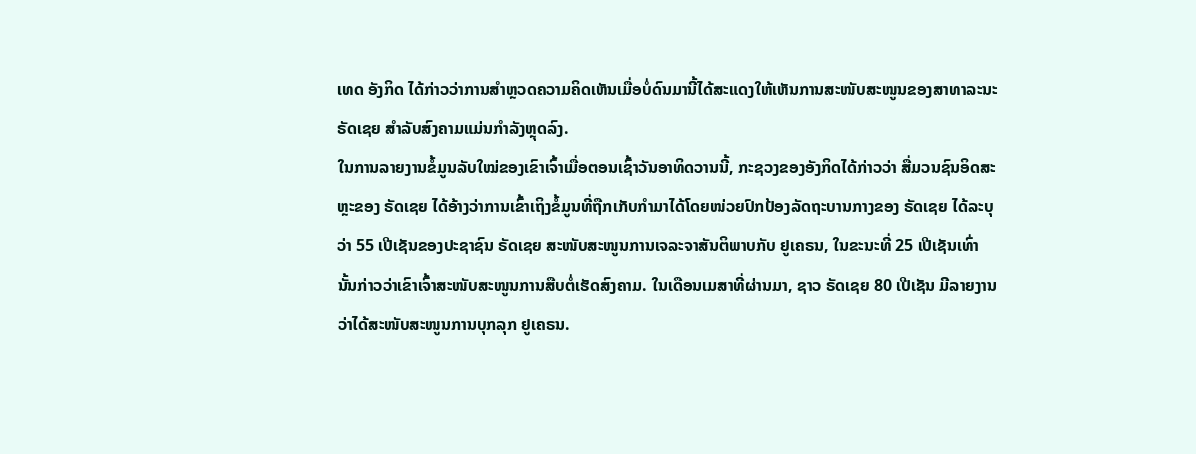ເທດ ອັງກິດ ໄດ້ກ່າວວ່າການສຳຫຼວດຄວາມຄິດເຫັນເມື່ອບໍ່ດົນມານີ້ໄດ້ສະແດງໃຫ້ເຫັນການສະໜັບສະໜູນຂອງສາທາລະນະ ຣັດເຊຍ ສຳລັບສົງຄາມແມ່ນກຳລັງຫຼຸດລົງ.
ໃນການລາຍງານຂໍ້ມູນລັບໃໝ່ຂອງເຂົາເຈົ້າເມື່ອຕອນເຊົ້າວັນອາທິດວານນີ້, ກະຊວງຂອງອັງກິດໄດ້ກ່າວວ່າ ສື່ມວນຊົນອິດສະຫຼະຂອງ ຣັດເຊຍ ໄດ້ອ້າງວ່າການເຂົ້າເຖິງຂໍ້ມູນທີ່ຖືກເກັບກຳມາໄດ້ໂດຍໜ່ວຍປົກປ້ອງລັດຖະບານກາງຂອງ ຣັດເຊຍ ໄດ້ລະບຸວ່າ 55 ເປີເຊັນຂອງປະຊາຊົນ ຣັດເຊຍ ສະໜັບສະໜູນການເຈລະຈາສັນຕິພາບກັບ ຢູເຄຣນ, ໃນຂະນະທີ່ 25 ເປີເຊັນເທົ່ານັ້ນກ່າວວ່າເຂົາເຈົ້າສະໜັບສະໜູນການສືບຕໍ່ເຮັດສົງຄາມ. ໃນເດືອນເມສາທີ່ຜ່ານມາ, ຊາວ ຣັດເຊຍ 80 ເປີເຊັນ ມີລາຍງານວ່າໄດ້ສະໜັບສະໜູນການບຸກລຸກ ຢູເຄຣນ.